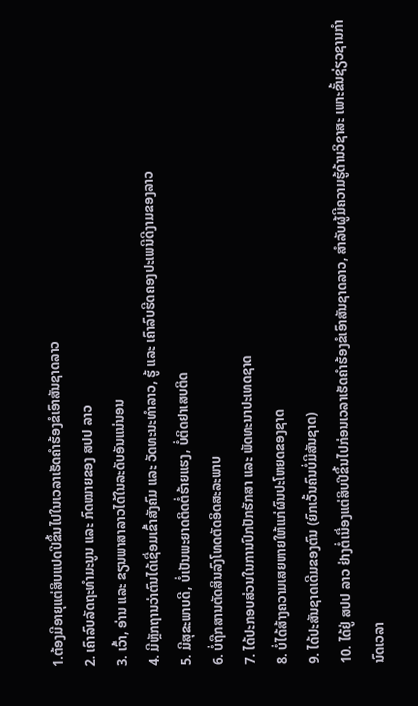1.ຕ້ອງມີອາຍຸແຕ່ສິບແປດປີຂຶ້ນໄປໃນເວລາເຮັດຄໍາຮ້ອງຂໍເອົາສັນຊາດລາວ
2. ເຄົາລົບລັດຖະທໍາມະນູນ ແລະ ກົດໝາຍຂອງ ສປປ ລາວ
3. ເວົ້າ, ອ່ານ ແລະ ຂຽນພາສາລາວໄດ້ໃນລະດັບອັນແນ່ນອນ
4. ມີຫຼັກຖານວ່າຕົນໄດ້ເຊື່ອມເຂົ້າສັງຄົມ ແລະ ວັດທະນະທໍາລາວ, ຮູ້ ແລະ ເຄົາລົບຮີດຄອງປະເພນີດີງາມຂອງລາວ
5. ມີສຸຂະພາບດີ, ບໍ່ເປັນພະຍາດຕິດຕໍ່ຮ້າຍແຮງ, ບໍ່ຕິດຢາເສບຕິດ
6. ບໍ່ຖືກສານຕັດສິນລົງໂທດຕັດອິດສະລະພາບ
7. ໄດ້ປະກອບສ່ວນໃນການປົກປັກຮັກສາ ແລະ ພັດທະນາປະເທດຊາດ
8. ບໍ່ໄດ້ສ້າງຄວາມເສຍຫາຍໃຫ້ແກ່ຜົນປະໂຫຍດຂອງຊາດ
9. ໄດ້ປະສັນຊາດເດີມຂອງຕົນ (ຍົກເວັ້ນຄົນບໍ່ມີສັນຊາດ)
10. ໄດ້ຢູ່ ສປປ ລາວ ຢ່າງຕໍ່ເນື່ອງແຕ່ສິບປີຂຶ້ນໄປກ່ອນເວລາເຮັດຄໍາຮ້ອງຂໍເອົາສັນຊາດລາວ, ສໍາລັບຜູ້ມີຄວາມຮູ້ດ້ານວິຊາສະ ເພາະຂັ້ນຊ່ຽວຊານກໍານົດເວລາ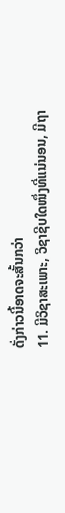ດັ່ງກ່າວນີ້ອາດຈະສັ້ນກວ່າ
11. ມີວິຊາສະເພາະ, ວິຊາຊີບໃດໜຶ່ງທີ່ແນ່ນອນ, ມີຖາ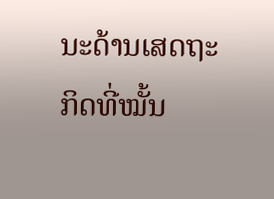ນະດ້ານເສດຖະກິດທີ່ໝັ້ນ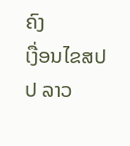ຄົງ
ເງື່ອນໄຂສປປ ລາວ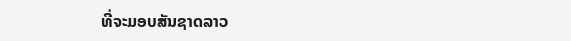ທີ່ຈະມອບສັນຊາດລາວ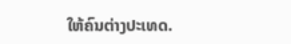ໃຫ້ຄົນຕ່າງປະເທດ.